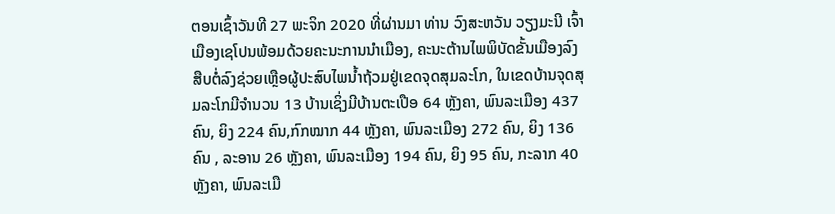ຕອນເຊົ້າວັນທີ 27 ພະຈິກ 2020 ທີ່ຜ່ານມາ ທ່ານ ວົງສະຫວັນ ວຽງມະນີ ເຈົ້າເມືອງເຊໂປນພ້ອມດ້ວຍຄະນະການນຳເມືອງ, ຄະນະຕ້ານໄພພິບັດຂັ້ນເມືອງລົງສືບຕໍ່ລົງຊ່ວຍເຫຼືອຜູ້ປະສົບໄພນໍ້າຖ້ວມຢູ່ເຂດຈຸດສຸມລະໂກ, ໃນເຂດບ້ານຈຸດສຸມລະໂກມີຈຳນວນ 13 ບ້ານເຊິ່ງມີບ້ານຕະເປືອ 64 ຫຼັງຄາ, ພົນລະເມືອງ 437 ຄົນ, ຍິງ 224 ຄົນ,ກົກໝາກ 44 ຫຼັງຄາ, ພົນລະເມືອງ 272 ຄົນ, ຍິງ 136 ຄົນ , ລະອານ 26 ຫຼັງຄາ, ພົນລະເມືອງ 194 ຄົນ, ຍິງ 95 ຄົນ, ກະລາກ 40 ຫຼັງຄາ, ພົນລະເມື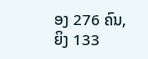ອງ 276 ຄົນ, ຍິງ 133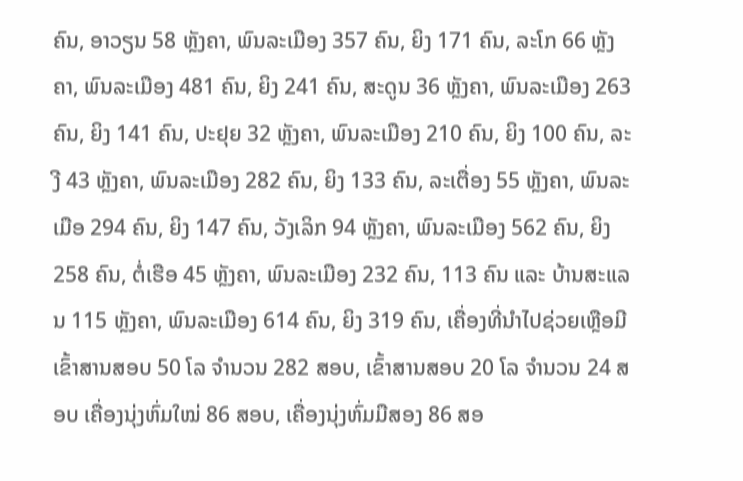ຄົນ, ອາວຽນ 58 ຫຼັງຄາ, ພົນລະເມືອງ 357 ຄົນ, ຍິງ 171 ຄົນ, ລະໂກ 66 ຫຼັງຄາ, ພົນລະເມືອງ 481 ຄົນ, ຍິງ 241 ຄົນ, ສະດູນ 36 ຫຼັງຄາ, ພົນລະເມືອງ 263 ຄົນ, ຍິງ 141 ຄົນ, ປະຢຸຍ 32 ຫຼັງຄາ, ພົນລະເມືອງ 210 ຄົນ, ຍິງ 100 ຄົນ, ລະງີ 43 ຫຼັງຄາ, ພົນລະເມືອງ 282 ຄົນ, ຍິງ 133 ຄົນ, ລະເຕື່ອງ 55 ຫຼັງຄາ, ພົນລະເມືອ 294 ຄົນ, ຍິງ 147 ຄົນ, ວັງເລິກ 94 ຫຼັງຄາ, ພົນລະເມືອງ 562 ຄົນ, ຍິງ 258 ຄົນ, ຕໍ່ເຮືອ 45 ຫຼັງຄາ, ພົນລະເມືອງ 232 ຄົນ, 113 ຄົນ ແລະ ບ້ານສະແລນ 115 ຫຼັງຄາ, ພົນລະເມືອງ 614 ຄົນ, ຍິງ 319 ຄົນ, ເຄື່ອງທີ່ນໍາໄປຊ່ວຍເຫຼືອມີເຂົ້າສານສອບ 50 ໂລ ຈຳນວນ 282 ສອບ, ເຂົ້າສານສອບ 20 ໂລ ຈຳນວນ 24 ສອບ ເຄື່ອງນຸ່ງຫົ່ມໃໝ່ 86 ສອບ, ເຄື່ອງນຸ່ງຫົ່ມມືສອງ 86 ສອ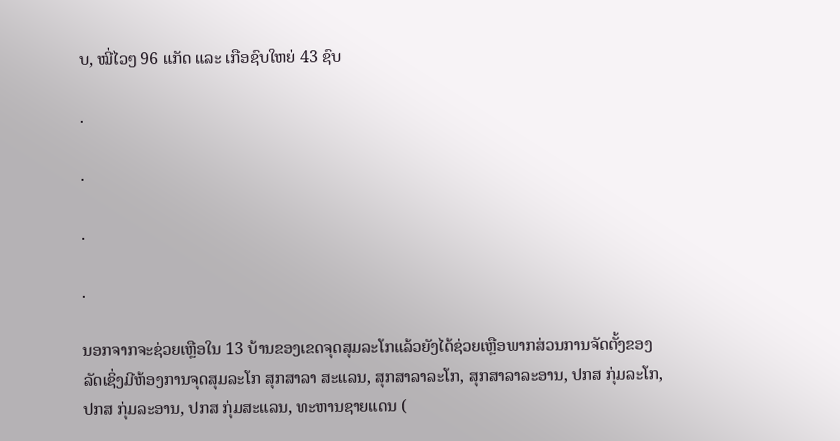ບ, ໝີ່ໄວໆ 96 ແກັດ ແລະ ເກືອຊົບໃຫຍ່ 43 ຊົບ

.

.

.

.

ນອກຈາກຈະຊ່ວຍເຫຼືອໃນ 13 ບ້ານຂອງເຂດຈຸດສຸມລະໂກແລ້ວຍັງໄດ້ຊ່ວຍເຫຼືອພາກສ່ວນການຈັດຕັ້ງຂອງລັດເຊິ່ງມີຫ້ອງການຈຸດສຸມລະໂກ ສຸກສາລາ ສະແລນ, ສຸກສາລາລະໂກ, ສຸກສາລາລະອານ, ປກສ ກຸ່ມລະໂກ, ປກສ ກຸ່ມລະອານ, ປກສ ກຸ່ມສະແລນ, ທະຫານຊາຍແດນ (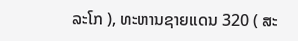ລະໂກ ), ທະຫານຊາຍແດນ 320 ( ສະ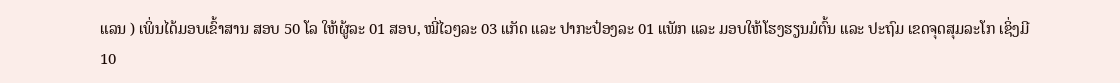ແລນ ) ເພິ່ນໄດ້ມອບເຂົ້າສານ ສອບ 50 ໂລ ໃຫ້ຜູ້ລະ 01 ສອບ, ໝີ່ໄວໆລະ 03 ແກັດ ແລະ ປາກະປ໋ອງລະ 01 ແພັກ ແລະ ມອບໃຫ້ໂຮງຮຽນມໍຕົ້ນ ແລະ ປະຖົມ ເຂດຈຸດສຸມລະໂກ ເຊິ່ງມີ 10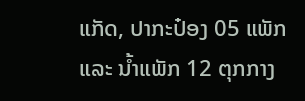ແກັດ, ປາກະປ໋ອງ 05 ແພັກ ແລະ ນໍ້າແພັກ 12 ຕຸກກາງ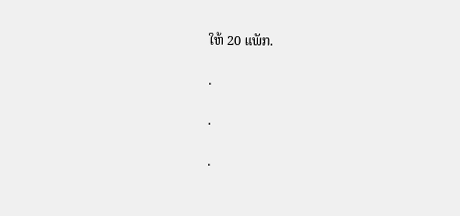ໃຫ້ 20 ແພັກ.

.

.

.